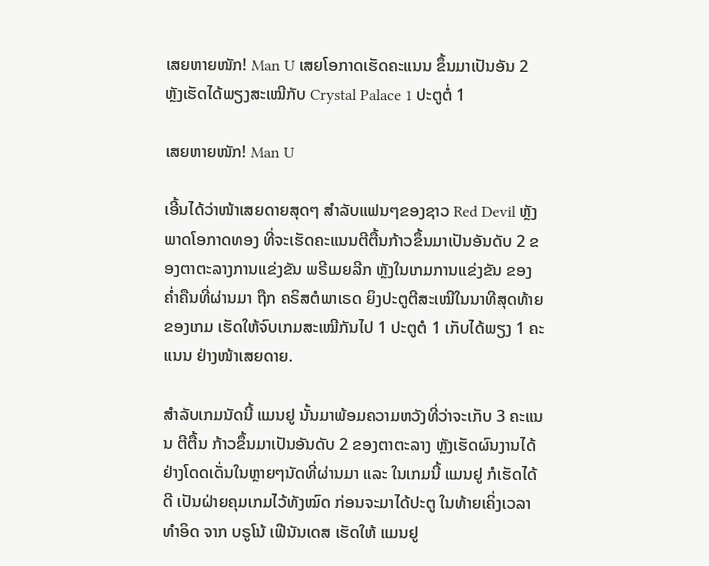ເສຍຫາຍໜັກ! Man U ເສຍໂອກາດເຮັດຄະແນນ ຂຶ້ນມາເປັນອັນ 2 ຫຼັງເຮັດໄດ້ພຽງສະເໝີກັບ Crystal Palace 1 ປະຕູຕໍ່ 1

ເສຍຫາຍໜັກ! Man U

ເອີ້ນໄດ້ວ່າໜ້າເສຍດາຍສຸດໆ ສຳລັບແຟນໆຂອງຊາວ Red Devil ຫຼັງພາດໂອກາດທອງ ທີ່ຈະເຮັດຄະແນນຕີຕື້ນກ້າວຂຶ້ນມາເປັນອັນດັບ 2 ຂອງຕາຕະລາງການແຂ່ງຂັນ ພຣີເມຍລີກ ຫຼັງໃນເກມການແຂ່ງຂັນ ຂອງຄໍ່າຄືນທີ່ຜ່ານມາ ຖືກ ຄຣິສຕໍພາເຣດ ຍິງປະຕູຕີສະເໝີໃນນາທີສຸດທ້າຍຂອງເກມ ເຮັດໃຫ້ຈົບເກມສະເໝີກັນໄປ 1 ປະຕູຕໍ 1 ເກັບໄດ້ພຽງ 1 ຄະແນນ ຢ່າງໜ້າເສຍດາຍ.

ສຳລັບເກມນັດນີ້ ແມນຢູ ນັ້ນມາພ້ອມຄວາມຫວັງທີ່ວ່າຈະເກັບ 3 ຄະແນນ ຕີຕື້ນ ກ້າວຂຶ້ນມາເປັນອັນດັບ 2 ຂອງຕາຕະລາງ ຫຼັງເຮັດຜົນງານໄດ້ຢ່າງໂດດເດັ່ນໃນຫຼາຍໆນັດທີ່ຜ່ານມາ ແລະ ໃນເກມນີ້ ແມນຢູ ກໍເຮັດໄດ້ດີ ເປັນຝ່າຍຄຸມເກມໄວ້ທັງໝົດ ກ່ອນຈະມາໄດ້ປະຕູ ໃນທ້າຍເຄິ່ງເວລາທຳອິດ ຈາກ ບຣູໂນ້ ເຟີນັນເດສ ເຮັດໃຫ້ ແມນຢູ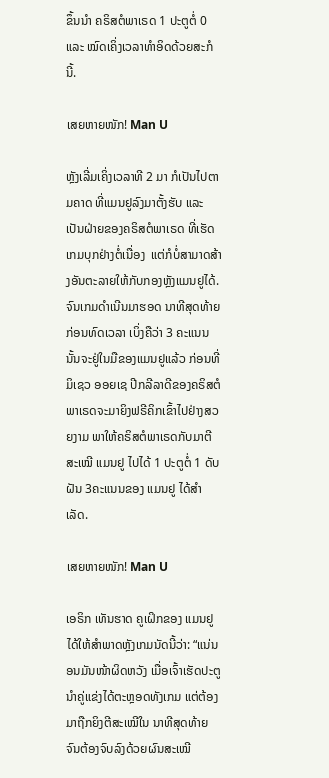ຂຶ້ນນຳ ຄຣິສຕໍພາເຣດ 1 ປະຕູຕໍ່ 0 ແລະ ໝົດເຄິ່ງເວລາທຳອິດດ້ວຍສະກໍນີ້.

ເສຍຫາຍໜັກ! Man U

ຫຼັງເລີ່ມເຄິ່ງເວລາທີ 2 ມາ ກໍເປັນໄປຕາມຄາດ ທີ່ແມນຢູລົງມາຕັ້ງຮັບ ແລະ ເປັນຝ່າຍຂອງຄຣິສຕໍພາເຣດ ທີ່ເຮັດເກມບຸກຢ່າງຕໍ່ເນື່ອງ  ແຕ່ກໍບໍ່ສາມາດສ້າງອັນຕະລາຍໃຫ້ກັບກອງຫຼັງແມນຢູໄດ້. ຈົນເກມດຳເນີນມາຮອດ ນາທີສຸດທ້າຍກ່ອນທົດເວລາ ເບິ່ງຄືວ່າ 3 ຄະແນນນັ້ນຈະຢູ່ໃນມືຂອງແມນຢູແລ້ວ ກ່ອນທີ່ ມິເຊວ ອອຍເຊ ປີກລີລາດີຂອງຄຣິສຕໍພາເຣດຈະມາຍິງຟຣີຄິກເຂົ້າໄປຢ່າງສວຍງາມ ພາໃຫ້ຄຣິສຕໍພາເຣດກັບມາຕີສະເໝີ ແມນຢູ ໄປໄດ້ 1 ປະຕູຕໍ່ 1 ດັບຝັນ 3ຄະແນນຂອງ ແມນຢູ ໄດ້ສຳເລັດ.

ເສຍຫາຍໜັກ! Man U

ເອຣິກ ເທັນຮາດ ຄູເຝິກຂອງ ແມນຢູໄດ້ໃຫ້ສຳພາດຫຼັງເກມນັດນີ້ວ່າ: “ແນ່ນອນມັນໜ້າຜິດຫວັງ ເມື່ອເຈົ້າເຮັດປະຕູນຳຄູ່ແຂ່ງໄດ້ຕະຫຼອດທັງເກມ ແຕ່ຕ້ອງມາຖືກຍິງຕີສະເໝີໃນ ນາທີສຸດທ້າຍ ຈົນຕ້ອງຈົບລົງດ້ວຍຜົນສະເໝີ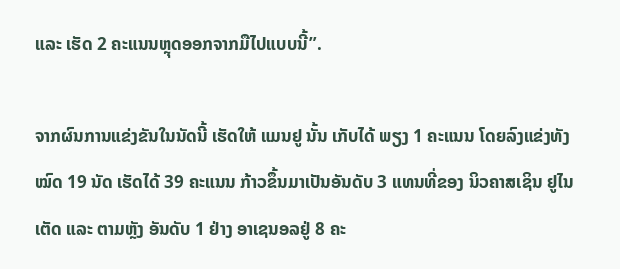ແລະ ເຮັດ 2 ຄະແນນຫຼຸດອອກຈາກມືໄປແບບນີ້”.

ຈາກຜົນການແຂ່ງຂັນໃນນັດນີ້ ເຮັດໃຫ້ ແມນຢູ ນັ້ນ ເກັບໄດ້ ພຽງ 1 ຄະແນນ ໂດຍລົງແຂ່ງທັງໝົດ 19 ນັດ ເຮັດໄດ້ 39 ຄະແນນ ກ້າວຂຶ້ນມາເປັນອັນດັບ 3 ແທນທີ່ຂອງ ນິວຄາສເຊິນ ຢູໄນເຕັດ ແລະ ຕາມຫຼັງ ອັນດັບ 1 ຢ່າງ ອາເຊນອລຢູ່ 8 ຄະ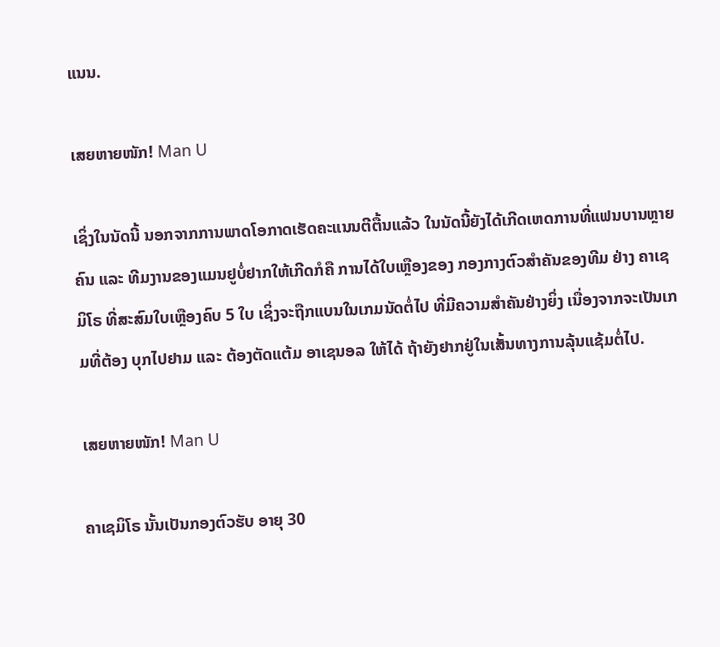ແນນ.

ເສຍຫາຍໜັກ! Man U

ເຊິ່ງໃນນັດນີ້ ນອກຈາກການພາດໂອກາດເຮັດຄະແນນຕີຕື້ນແລ້ວ ໃນນັດນີ້ຍັງໄດ້ເກີດເຫດການທີ່ແຟນບານຫຼາຍຄົນ ແລະ ທີມງານຂອງແມນຢູບໍ່ຢາກໃຫ້ເກີດກໍຄື ການໄດ້ໃບເຫຼືອງຂອງ ກອງກາງຕົວສຳຄັນຂອງທີມ ຢ່າງ ຄາເຊມິໂຣ ທີ່ສະສົມໃບເຫຼືອງຄົບ 5 ໃບ ເຊິ່ງຈະຖືກແບນໃນເກມນັດຕໍ່ໄປ ທີ່ມີຄວາມສຳຄັນຢ່າງຍິ່ງ ເນື່ອງຈາກຈະເປັນເກມທີ່ຕ້ອງ ບຸກໄປຢາມ ແລະ ຕ້ອງຕັດແຕ້ມ ອາເຊນອລ ໃຫ້ໄດ້ ຖ້າຍັງຢາກຢູ່ໃນເສັ້ນທາງການລຸ້ນແຊ້ມຕໍ່ໄປ.

ເສຍຫາຍໜັກ! Man U

ຄາເຊມິໂຣ ນັ້ນເປັນກອງຕົວຮັບ ອາຍຸ 30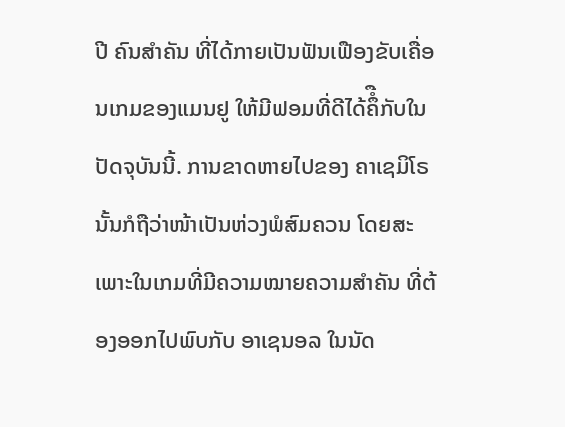ປີ ຄົນສຳຄັນ ທີ່ໄດ້ກາຍເປັນຟັນເຟືອງຂັບເຄື່ອນເກມຂອງແມນຢູ ໃຫ້ມີຟອມທີ່ດີໄດ້ຄຶໍືກັບໃນປັດຈຸບັນນີ້. ການຂາດຫາຍໄປຂອງ ຄາເຊມິໂຣ ນັ້ນກໍຖືວ່າໜ້າເປັນຫ່ວງພໍສົມຄວນ ໂດຍສະເພາະໃນເກມທີ່ມີຄວາມໝາຍຄວາມສຳຄັນ ທີ່ຕ້ອງອອກໄປພົບກັບ ອາເຊນອລ ໃນນັດ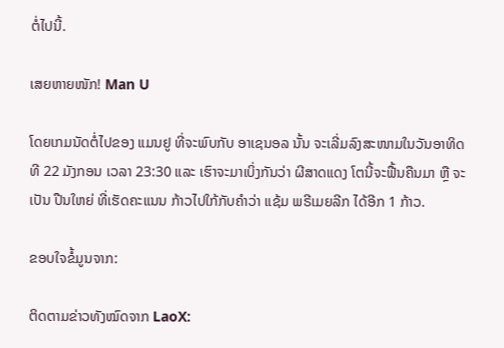ຕໍ່ໄປນີ້.

ເສຍຫາຍໜັກ! Man U

ໂດຍເກມນັດຕໍ່ໄປຂອງ ແມນຢູ ທີ່ຈະພົບກັບ ອາເຊນອລ ນັ້ນ ຈະເລີ່ມລົງສະໜາມໃນວັນອາທິດ ທີ 22 ມັງກອນ ເວລາ 23:30 ແລະ ເຮົາຈະມາເບິ່ງກັນວ່າ ຜີສາດແດງ ໂຕນີ້ຈະຟື້ນຄືນມາ ຫຼື ຈະເປັນ ປືນໃຫຍ່ ທີ່ເຮັດຄະແນນ ກ້າວໄປໃກ້ກັບຄຳວ່າ ແຊ້ມ ພຣີເມຍລີກ ໄດ້ອີກ 1 ກ້າວ.

ຂອບໃຈຂໍ້ມູນຈາກ:

ຕິດຕາມຂ່າວທັງໝົດຈາກ LaoX: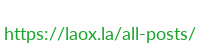https://laox.la/all-posts/